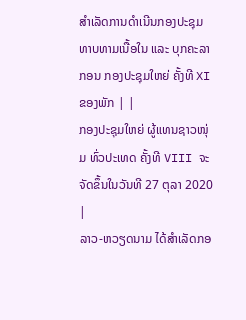ສໍາເລັດການດຳເນີນກອງປະຊຸມທາບທາມເນື້ອໃນ ແລະ ບຸກຄະລາກອນ ກອງປະຊຸມໃຫຍ່ ຄັ້ງທີ XI ຂອງພັກ | |
ກອງປະຊຸມໃຫຍ່ ຜູ້ແທນຊາວໜຸ່ມ ທົ່ວປະເທດ ຄັ້ງທີ VIII ຈະຈັດຂຶ້ນໃນວັນທີ 27 ຕຸລາ 2020 |
ລາວ-ຫວຽດນາມ ໄດ້ສຳເລັດກອ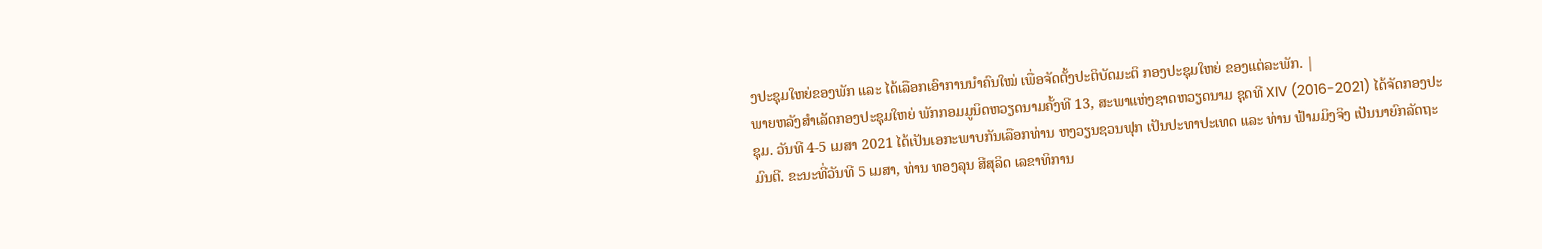ງປະຊຸມໃຫຍ່ຂອງພັກ ແລະ ໄດ້ເລືອກເອົາການນຳຄົນໃໝ່ ເພື່ອຈັດຕັ້ງປະຕິບັດມະຕິ ກອງປະຊຸມໃຫຍ່ ຂອງແຕ່ລະພັກ. |
ພາຍຫລັງສຳເລັດກອງປະຊຸມໃຫຍ່ ພັກກອມມູນິດຫວຽດນາມຄັ້ງທີ 13, ສະພາແຫ່ງຊາດຫວຽດນາມ ຊຸດທີ XIV (2016-2021) ໄດ້ຈັດກອງປະຊຸມ. ວັນທີ 4-5 ເມສາ 2021 ໄດ້ເປັນເອກະພາບກັນເລືອກທ່ານ ຫງວຽນຊວນຟຸກ ເປັນປະທາປະເທດ ແລະ ທ່ານ ຟ້າມມິງຈິງ ເປັນນາຍົກລັດຖະມົນຕີ. ຂະນະທີ່ວັນທີ 5 ເມສາ, ທ່ານ ທອງລຸນ ສີສຸລິດ ເລຂາທິການ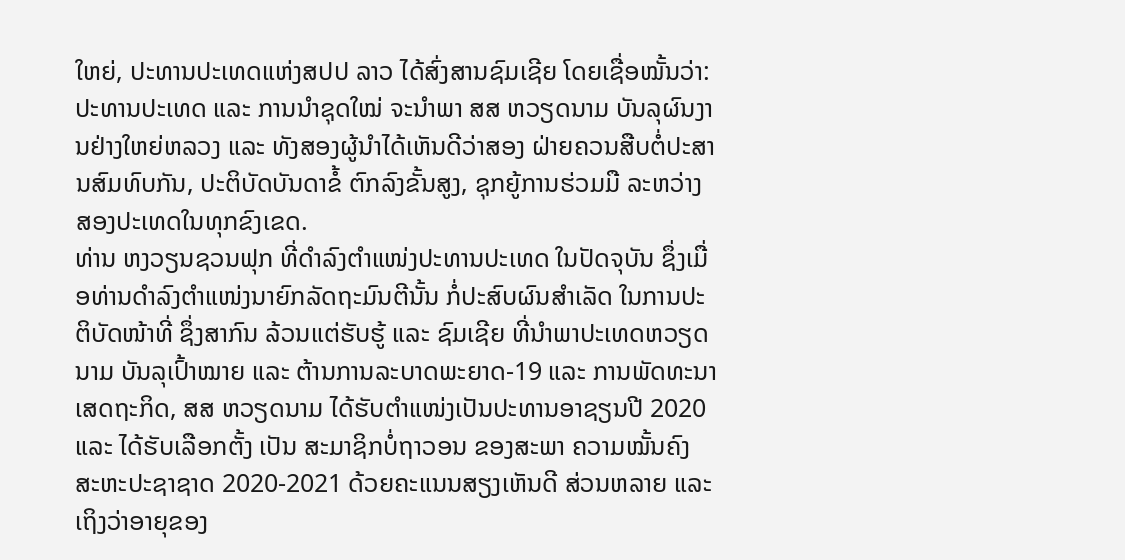ໃຫຍ່, ປະທານປະເທດແຫ່ງສປປ ລາວ ໄດ້ສົ່ງສານຊົມເຊີຍ ໂດຍເຊື່ອໝັ້ນວ່າ: ປະທານປະເທດ ແລະ ການນຳຊຸດໃໝ່ ຈະນຳພາ ສສ ຫວຽດນາມ ບັນລຸຜົນງານຢ່າງໃຫຍ່ຫລວງ ແລະ ທັງສອງຜູ້ນຳໄດ້ເຫັນດີວ່າສອງ ຝ່າຍຄວນສືບຕໍ່ປະສານສົມທົບກັນ, ປະຕິບັດບັນດາຂໍ້ ຕົກລົງຂັ້ນສູງ, ຊຸກຍູ້ການຮ່ວມມື ລະຫວ່າງ ສອງປະເທດໃນທຸກຂົງເຂດ.
ທ່ານ ຫງວຽນຊວນຟຸກ ທີ່ດຳລົງຕຳແໜ່ງປະທານປະເທດ ໃນປັດຈຸບັນ ຊຶ່ງເມື່ອທ່ານດຳລົງຕຳແໜ່ງນາຍົກລັດຖະມົນຕີນັ້ນ ກໍ່ປະສົບຜົນສຳເລັດ ໃນການປະຕິບັດໜ້າທີ່ ຊຶ່ງສາກົນ ລ້ວນແຕ່ຮັບຮູ້ ແລະ ຊົມເຊີຍ ທີ່ນຳພາປະເທດຫວຽດນາມ ບັນລຸເປົ້າໝາຍ ແລະ ຕ້ານການລະບາດພະຍາດ-19 ແລະ ການພັດທະນາເສດຖະກິດ, ສສ ຫວຽດນາມ ໄດ້ຮັບຕຳແໜ່ງເປັນປະທານອາຊຽນປີ 2020 ແລະ ໄດ້ຮັບເລືອກຕັ້ງ ເປັນ ສະມາຊິກບໍ່ຖາວອນ ຂອງສະພາ ຄວາມໝັ້ນຄົງ ສະຫະປະຊາຊາດ 2020-2021 ດ້ວຍຄະແນນສຽງເຫັນດີ ສ່ວນຫລາຍ ແລະ ເຖິງວ່າອາຍຸຂອງ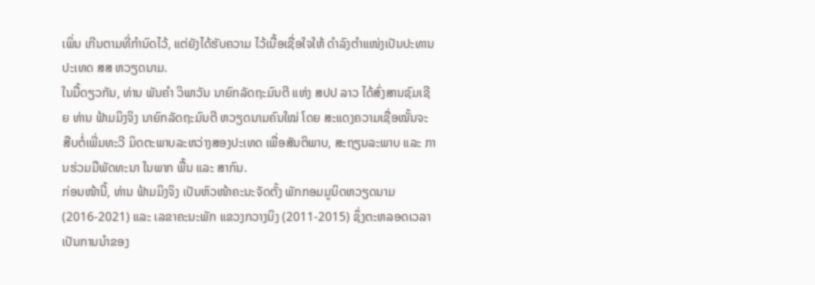ເພິ່ນ ເກີນຕາມທີ່ກຳນົດໄວ້, ແຕ່ຍັງໄດ້ຮັບຄວາມ ໄວ້ເນື້ອເຊື່ອໃຈໃຫ້ ດຳລົງຕຳແໜ່ງເປັນປະທານປະເທດ ສສ ຫວຽດນາມ.
ໃນມື້ດຽວກັນ, ທ່ານ ພັນຄຳ ວິພາວັນ ນາຍົກລັດຖະມົນຕີ ແຫ່ງ ສປປ ລາວ ໄດ້ສົ່ງສານຊົມເຊີຍ ທ່ານ ຟ້າມມິງຈິງ ນາຍົກລັດຖະມົນຕີ ຫວຽດນາມຄົນໃໝ່ ໂດຍ ສະແດງຄວາມເຊື່ອໝັ້ນຈະສືບຕໍ່ເພີ່ມທະວີ ມິດຕະພາບລະຫວ່າງສອງປະເທດ ເພື່ອສັນຕິພາບ, ສະຖຽນລະພາບ ແລະ ການຮ່ວມມືພັດທະນາ ໃນພາກ ພື້ນ ແລະ ສາກົນ.
ກ່ອນໜ້ານີ້, ທ່ານ ຟ້າມມິງຈິງ ເປັນຫົວໜ້າຄະນະຈັດຕັ້ງ ພັກກອມມູນິດຫວຽດນາມ (2016-2021) ແລະ ເລຂາຄະນະພັກ ແຂວງກວາງນິງ (2011-2015) ຊຶ່ງຕະຫລອດເວລາເປັນການນຳຂອງ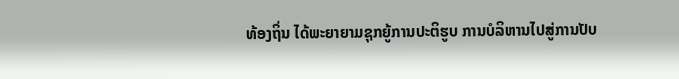ທ້ອງຖິ່ນ ໄດ້ພະຍາຍາມຊຸກຍູ້ການປະຕິຮູບ ການບໍລິຫານໄປສູ່ການປັບ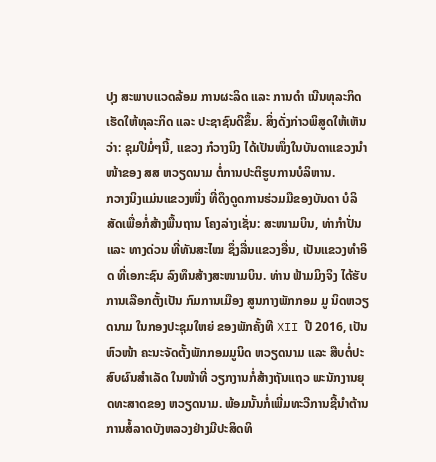ປຸງ ສະພາບແວດລ້ອມ ການຜະລິດ ແລະ ການດຳ ເນີນທຸລະກິດ ເຮັດໃຫ້ທຸລະກິດ ແລະ ປະຊາຊົນດີຂຶ້ນ. ສິ່ງດັ່ງກ່າວພິສູດໃຫ້ເຫັນວ່າ: ຊຸມປີມໍ່ໆນີ້, ແຂວງ ກ໋ວາງນິງ ໄດ້ເປັນໜຶ່ງໃນບັນດາແຂວງນຳໜ້າຂອງ ສສ ຫວຽດນາມ ຕໍ່ການປະຕິຮູບການບໍລິຫານ.
ກວາງນິງແມ່ນແຂວງໜຶ່ງ ທີ່ດຶງດູດການຮ່ວມມືຂອງບັນດາ ບໍລິສັດເພື່ອກໍ່ສ້າງພື້ນຖານ ໂຄງລ່າງເຊັ່ນ: ສະໜາມບິນ, ທ່າກຳປັ່ນ ແລະ ທາງດ່ວນ ທີ່ທັນສະໄໝ ຊຶ່ງລື່ນແຂວງອື່ນ, ເປັນແຂວງທຳອິດ ທີ່ເອກະຊົນ ລົງທຶນສ້າງສະໜາມບິນ. ທ່ານ ຟ້າມມິງຈິງ ໄດ້ຮັບການເລືອກຕັ້ງເປັນ ກົມການເມືອງ ສູນກາງພັກກອມ ມູ ນິດຫວຽດນາມ ໃນກອງປະຊຸມໃຫຍ່ ຂອງພັກຄັ້ງທີ XII ປີ 2016, ເປັນຫົວໜ້າ ຄະນະຈັດຕັ້ງພັກກອມມູນິດ ຫວຽດນາມ ແລະ ສືບຕໍ່ປະສົບຜົນສຳເລັດ ໃນໜ້າທີ່ ວຽກງານກໍ່ສ້າງຖັນແຖວ ພະນັກງານຍຸດທະສາດຂອງ ຫວຽດນາມ. ພ້ອມນັ້ນກໍ່ເພີ່ມທະວີການຊີ້ນຳຕ້ານການສໍ້ລາດບັງຫລວງຢ່າງມີປະສິດທິ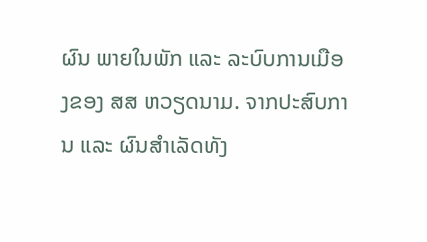ຜົນ ພາຍໃນພັກ ແລະ ລະບົບການເມືອງຂອງ ສສ ຫວຽດນາມ. ຈາກປະສົບການ ແລະ ຜົນສຳເລັດທັງ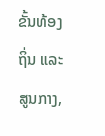ຂັ້ນທ້ອງຖິ່ນ ແລະ ສູນກາງ,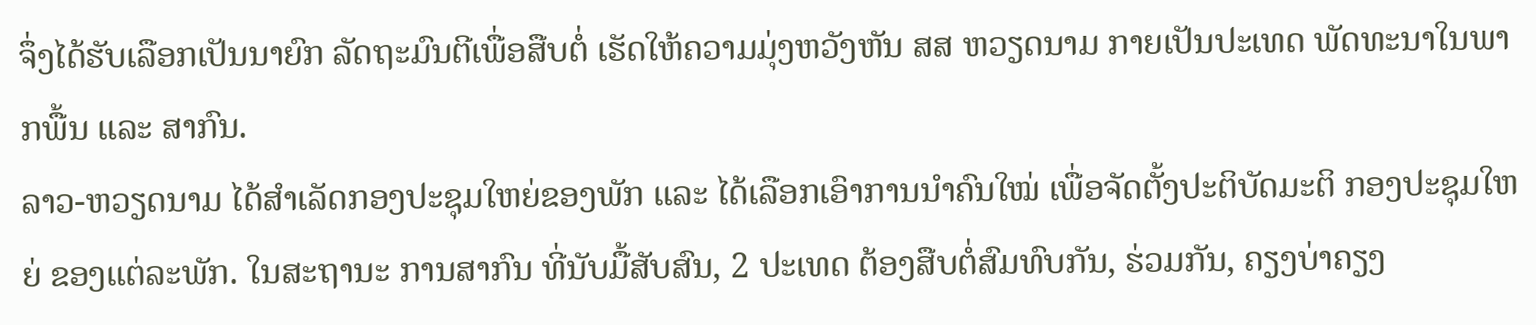ຈຶ່ງໄດ້ຮັບເລືອກເປັນນາຍົກ ລັດຖະມົນຕີເພື່ອສືບຕໍ່ ເຮັດໃຫ້ຄວາມມຸ່ງຫວັງຫັນ ສສ ຫວຽດນາມ ກາຍເປັນປະເທດ ພັດທະນາໃນພາກພື້ນ ແລະ ສາກົນ.
ລາວ-ຫວຽດນາມ ໄດ້ສຳເລັດກອງປະຊຸມໃຫຍ່ຂອງພັກ ແລະ ໄດ້ເລືອກເອົາການນຳຄົນໃໝ່ ເພື່ອຈັດຕັ້ງປະຕິບັດມະຕິ ກອງປະຊຸມໃຫຍ່ ຂອງແຕ່ລະພັກ. ໃນສະຖານະ ການສາກົນ ທີ່ນັບມື້ສັບສົນ, 2 ປະເທດ ຕ້ອງສືບຕໍ່ສົມທົບກັນ, ຮ່ວມກັນ, ຄຽງບ່າຄຽງ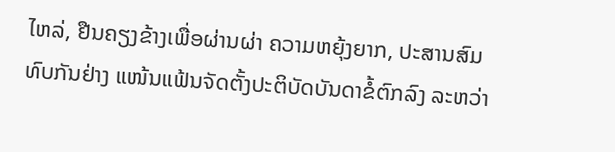ໄຫລ່, ຢືນຄຽງຂ້າງເພື່ອຜ່ານຜ່າ ຄວາມຫຍຸ້ງຍາກ, ປະສານສົມທົບກັນຢ່າງ ແໜ້ນແຟ້ນຈັດຕັ້ງປະຕິບັດບັນດາຂໍ້ຕົກລົງ ລະຫວ່າ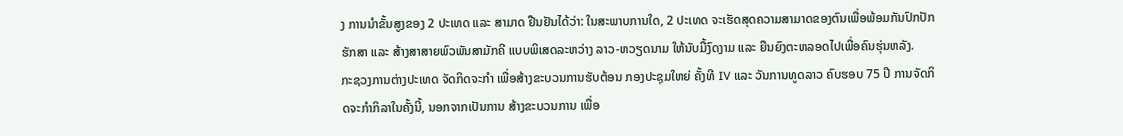ງ ການນຳຂັ້ນສູງຂອງ 2 ປະເທດ ແລະ ສາມາດ ຢືນຢັນໄດ້ວ່າ: ໃນສະພາບການໃດ, 2 ປະເທດ ຈະເຮັດສຸດຄວາມສາມາດຂອງຕົນເພື່ອພ້ອມກັນປົກປັກຮັກສາ ແລະ ສ້າງສາສາຍພົວພັນສາມັກຄີ ແບບພິເສດລະຫວ່າງ ລາວ-ຫວຽດນາມ ໃຫ້ນັບມື້ງົດງາມ ແລະ ຍືນຍົງຕະຫລອດໄປເພື່ອຄົນຮຸ່ນຫລັງ.
ກະຊວງການຕ່າງປະເທດ ຈັດກິດຈະກຳ ເພື່ອສ້າງຂະບວນການຮັບຕ້ອນ ກອງປະຊຸມໃຫຍ່ ຄັ້ງທີ IV ແລະ ວັນການທູດລາວ ຄົບຮອບ 75 ປີ ການຈັດກິດຈະກຳກິລາໃນຄັ້ງນີ້, ນອກຈາກເປັນການ ສ້າງຂະບວນການ ເພື່ອ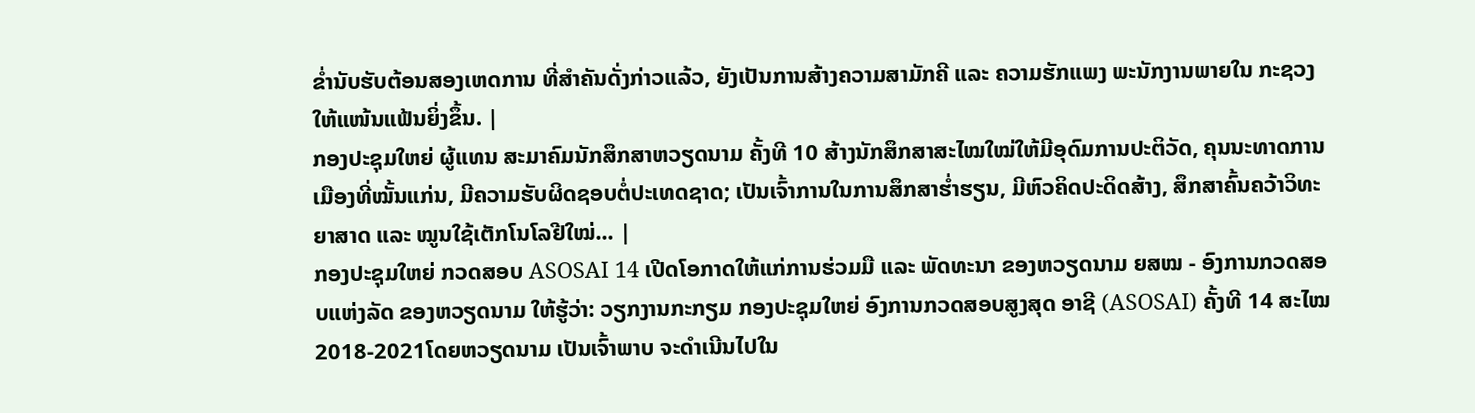ຂໍ່ານັບຮັບຕ້ອນສອງເຫດການ ທີ່ສຳຄັນດັ່ງກ່າວແລ້ວ, ຍັງເປັນການສ້າງຄວາມສາມັກຄີ ແລະ ຄວາມຮັກແພງ ພະນັກງານພາຍໃນ ກະຊວງໃຫ້ແໜ້ນແຟ້ນຍິ່ງຂຶ້ນ. |
ກອງປະຊຸມໃຫຍ່ ຜູ້ແທນ ສະມາຄົມນັກສຶກສາຫວຽດນາມ ຄັ້ງທີ 10 ສ້າງນັກສຶກສາສະໄໝໃໝ່ໃຫ້ມີອຸດົມການປະຕິວັດ, ຄຸນນະທາດການເມືອງທີ່ໝັ້ນແກ່ນ, ມີຄວາມຮັບຜິດຊອບຕໍ່ປະເທດຊາດ; ເປັນເຈົ້າການໃນການສຶກສາຮໍ່າຮຽນ, ມີຫົວຄິດປະດິດສ້າງ, ສຶກສາຄົ້ນຄວ້າວິທະຍາສາດ ແລະ ໝູນໃຊ້ເຕັກໂນໂລຢີໃໝ່... |
ກອງປະຊຸມໃຫຍ່ ກວດສອບ ASOSAI 14 ເປີດໂອກາດໃຫ້ແກ່ການຮ່ວມມື ແລະ ພັດທະນາ ຂອງຫວຽດນາມ ຍສໝ - ອົງການກວດສອບແຫ່ງລັດ ຂອງຫວຽດນາມ ໃຫ້ຮູ້ວ່າ: ວຽກງານກະກຽມ ກອງປະຊຸມໃຫຍ່ ອົງການກວດສອບສູງສຸດ ອາຊີ (ASOSAI) ຄັ້ງທີ 14 ສະໄໝ 2018-2021ໂດຍຫວຽດນາມ ເປັນເຈົ້າພາບ ຈະດຳເນີນໄປໃນ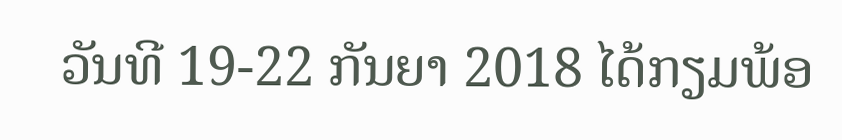ວັນທີ 19-22 ກັນຍາ 2018 ໄດ້ກຽມພ້ອ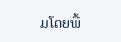ມໂດຍພື້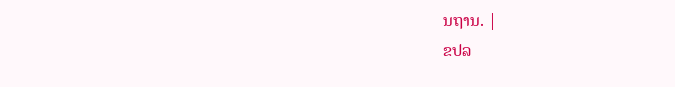ນຖານ. |
ຂປລ